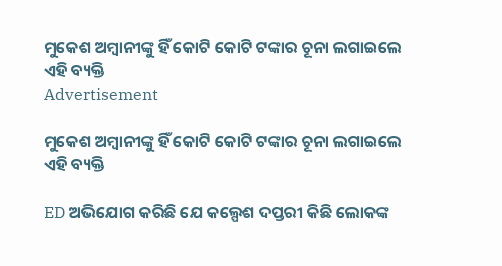ମୁକେଶ ଅମ୍ବାନୀଙ୍କୁ ହିଁ କୋଟି କୋଟି ଟଙ୍କାର ଚୂନା ଲଗାଇଲେ ଏହି ବ୍ୟକ୍ତି
Advertisement

ମୁକେଶ ଅମ୍ବାନୀଙ୍କୁ ହିଁ କୋଟି କୋଟି ଟଙ୍କାର ଚୂନା ଲଗାଇଲେ ଏହି ବ୍ୟକ୍ତି

ED ଅଭିଯୋଗ କରିଛି ଯେ କଲ୍ପେଶ ଦପ୍ତରୀ କିଛି ଲୋକଙ୍କ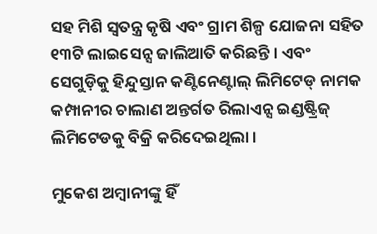ସହ ମିଶି ସ୍ୱତନ୍ତ୍ର କୃଷି ଏବଂ ଗ୍ରାମ ଶିଳ୍ପ ଯୋଜନା ସହିତ ୧୩ଟି ଲାଇସେନ୍ସ ଜାଲିଆତି କରିଛନ୍ତି । ଏବଂ ସେଗୁଡ଼ିକୁ ହିନ୍ଦୁସ୍ତାନ କଣ୍ଟିନେଣ୍ଟାଲ୍ ଲିମିଟେଡ୍ ନାମକ କମ୍ପାନୀର ଚାଲାଣ ଅନ୍ତର୍ଗତ ରିଲାଏନ୍ସ ଇଣ୍ଡଷ୍ଟ୍ରିଜ୍ ଲିମିଟେଡକୁ ବିକ୍ରି କରିଦେଇଥିଲା ।

ମୁକେଶ ଅମ୍ବାନୀଙ୍କୁ ହିଁ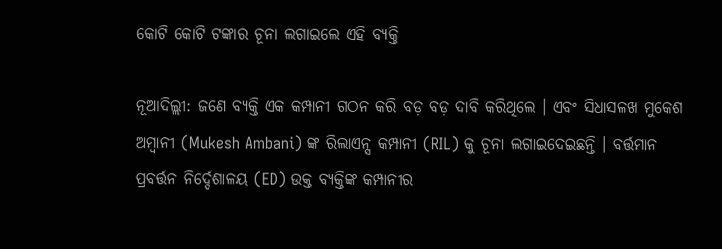କୋଟି କୋଟି ଟଙ୍କାର ଚୂନା ଲଗାଇଲେ ଏହି ବ୍ୟକ୍ତି

ନୂଆଦିଲ୍ଲୀ: ଜଣେ ବ୍ୟକ୍ତି ଏକ କମ୍ପାନୀ ଗଠନ କରି ବଡ଼ ବଡ଼ ଦାବି କରିଥିଲେ । ଏବଂ ସିଧାସଳଖ ମୁକେଶ ଅମ୍ୱାନୀ (Mukesh Ambani) ଙ୍କ ରିଲାଏନ୍ସ କମ୍ପାନୀ (RIL) କୁ ଚୂନା ଲଗାଇଦେଇଛନ୍ତି । ବର୍ତ୍ତମାନ ପ୍ରବର୍ତ୍ତନ ନିର୍ଦ୍ଦେଶାଳୟ (ED) ଉକ୍ତ ବ୍ୟକ୍ତିଙ୍କ କମ୍ପାନୀର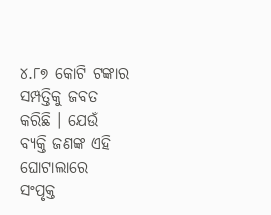୪.୮୭ କୋଟି ଟଙ୍କାର ସମ୍ପତ୍ତିକୁ ଜବତ କରିଛି । ଯେଉଁ ବ୍ୟକ୍ତି ଜଣଙ୍କ ଏହି ଘୋଟାଲାରେ ସଂପୃକ୍ତ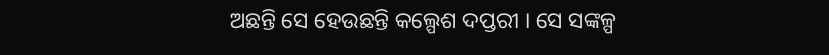ଅଛନ୍ତି ସେ ହେଉଛନ୍ତି କଲ୍ପେଶ ଦପ୍ତରୀ । ସେ ସଙ୍କଳ୍ପ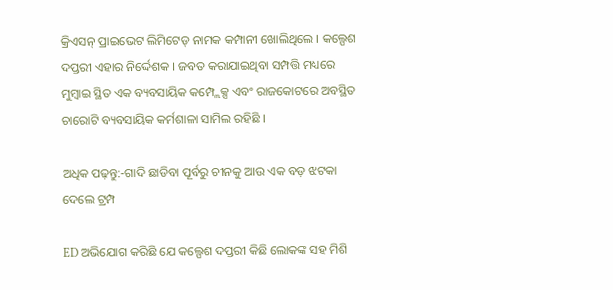କ୍ରିଏସନ୍ ପ୍ରାଇଭେଟ ଲିମିଟେଡ୍ ନାମକ କମ୍ପାନୀ ଖୋଲିଥିଲେ । କଲ୍ପେଶ ଦପ୍ତରୀ ଏହାର ନିର୍ଦ୍ଦେଶକ । ଜବତ କରାଯାଇଥିବା ସମ୍ପତ୍ତି ମଧ୍ୟରେ ମୁମ୍ବାଇ ସ୍ଥିତ ଏକ ବ୍ୟବସାୟିକ କମ୍ପ୍ଲେକ୍ସ ଏବଂ ରାଜକୋଟରେ ଅବସ୍ଥିତ ଚାରୋଟି ବ୍ୟବସାୟିକ କର୍ମଶାଳା ସାମିଲ ରହିଛି ।

ଅଧିକ ପଢ଼ନ୍ତୁ:-ଗାଦି ଛାଡିବା ପୂର୍ବରୁ ଚୀନକୁ ଆଉ ଏକ ବଡ଼ ଝଟକା ଦେଲେ ଟ୍ରମ୍ପ

ED ଅଭିଯୋଗ କରିଛି ଯେ କଲ୍ପେଶ ଦପ୍ତରୀ କିଛି ଲୋକଙ୍କ ସହ ମିଶି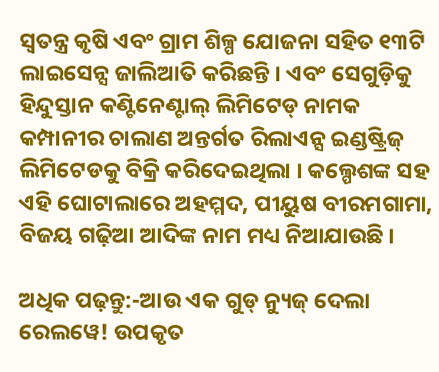ସ୍ୱତନ୍ତ୍ର କୃଷି ଏବଂ ଗ୍ରାମ ଶିଳ୍ପ ଯୋଜନା ସହିତ ୧୩ଟି ଲାଇସେନ୍ସ ଜାଲିଆତି କରିଛନ୍ତି । ଏବଂ ସେଗୁଡ଼ିକୁ ହିନ୍ଦୁସ୍ତାନ କଣ୍ଟିନେଣ୍ଟାଲ୍ ଲିମିଟେଡ୍ ନାମକ କମ୍ପାନୀର ଚାଲାଣ ଅନ୍ତର୍ଗତ ରିଲାଏନ୍ସ ଇଣ୍ଡଷ୍ଟ୍ରିଜ୍ ଲିମିଟେଡକୁ ବିକ୍ରି କରିଦେଇଥିଲା । କଲ୍ପେଶଙ୍କ ସହ ଏହି ଘୋଟାଲାରେ ଅହମ୍ମଦ, ପୀୟୁଷ ବୀରମଗାମା, ବିଜୟ ଗଢ଼ିଆ ଆଦିଙ୍କ ନାମ ମଧ୍ୟ ନିଆଯାଉଛି ।

ଅଧିକ ପଢ଼ନ୍ତୁ:-ଆଉ ଏକ ଗୁଡ୍ ନ୍ୟୁଜ୍ ଦେଲା ରେଲୱେ! ଉପକୃତ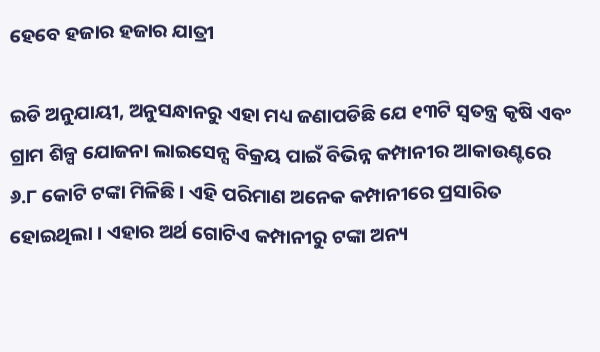ହେବେ ହଜାର ହଜାର ଯାତ୍ରୀ

ଇଡି ଅନୁଯାୟୀ, ଅନୁସନ୍ଧାନରୁ ଏହା ମଧ୍ୟ ଜଣାପଡିଛି ଯେ ୧୩ଟି ସ୍ୱତନ୍ତ୍ର କୃଷି ଏବଂ ଗ୍ରାମ ଶିଳ୍ପ ଯୋଜନା ଲାଇସେନ୍ସ ବିକ୍ରୟ ପାଇଁ ବିଭିନ୍ନ କମ୍ପାନୀର ଆକାଉଣ୍ଟରେ ୬.୮ କୋଟି ଟଙ୍କା ମିଳିଛି । ଏହି ପରିମାଣ ଅନେକ କମ୍ପାନୀରେ ପ୍ରସାରିତ ହୋଇଥିଲା । ଏହାର ଅର୍ଥ ଗୋଟିଏ କମ୍ପାନୀରୁ ଟଙ୍କା ଅନ୍ୟ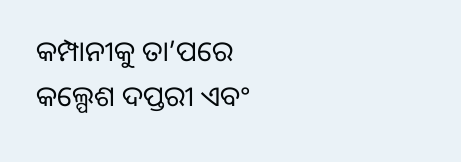କମ୍ପାନୀକୁ ତା’ପରେ କଲ୍ପେଶ ଦପ୍ତରୀ ଏବଂ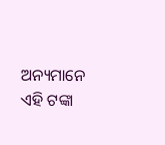ଅନ୍ୟମାନେ ଏହି ଟଙ୍କା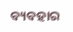ବ୍ୟବହାର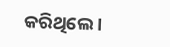କରିଥିଲେ ।